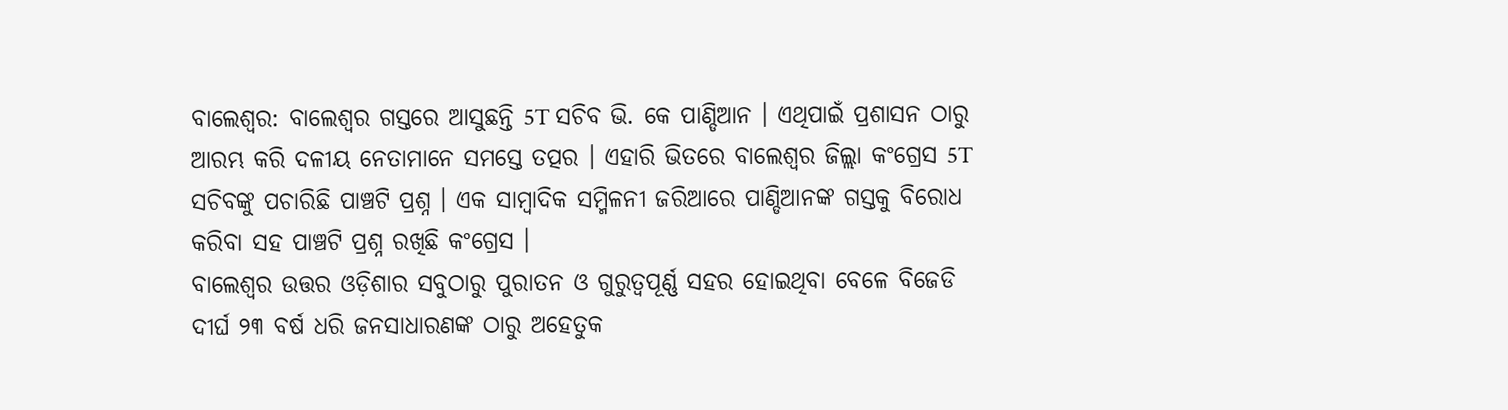ବାଲେଶ୍ଵର: ବାଲେଶ୍ବର ଗସ୍ତରେ ଆସୁଛନ୍ତି 5T ସଚିବ ଭି. କେ ପାଣ୍ଡିଆନ । ଏଥିପାଇଁ ପ୍ରଶାସନ ଠାରୁ ଆରମ୍ଭ କରି ଦଳୀୟ ନେତାମାନେ ସମସ୍ତେ ତତ୍ପର । ଏହାରି ଭିତରେ ବାଲେଶ୍ଵର ଜିଲ୍ଲା କଂଗ୍ରେସ 5T ସଚିବଙ୍କୁ ପଚାରିଛି ପାଞ୍ଚଟି ପ୍ରଶ୍ନ । ଏକ ସାମ୍ବାଦିକ ସମ୍ମିଳନୀ ଜରିଆରେ ପାଣ୍ଡିଆନଙ୍କ ଗସ୍ତକୁ ବିରୋଧ କରିବା ସହ ପାଞ୍ଚଟି ପ୍ରଶ୍ନ ରଖିଛି କଂଗ୍ରେସ ।
ବାଲେଶ୍ଵର ଉତ୍ତର ଓଡ଼ିଶାର ସବୁଠାରୁ ପୁରାତନ ଓ ଗୁରୁତ୍ଵପୂର୍ଣ୍ଣ ସହର ହୋଇଥିବା ବେଳେ ବିଜେଡି ଦୀର୍ଘ ୨୩ ବର୍ଷ ଧରି ଜନସାଧାରଣଙ୍କ ଠାରୁ ଅହେତୁକ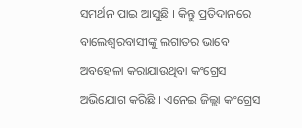ସମର୍ଥନ ପାଇ ଆସୁଛି । କିନ୍ତୁ ପ୍ରତିଦାନରେ ବାଲେଶ୍ବରବାସୀଙ୍କୁ ଲଗାତର ଭାବେ ଅବହେଳା କରାଯାଉଥିବା କଂଗ୍ରେସ ଅଭିଯୋଗ କରିଛି । ଏନେଇ ଜିଲ୍ଲା କଂଗ୍ରେସ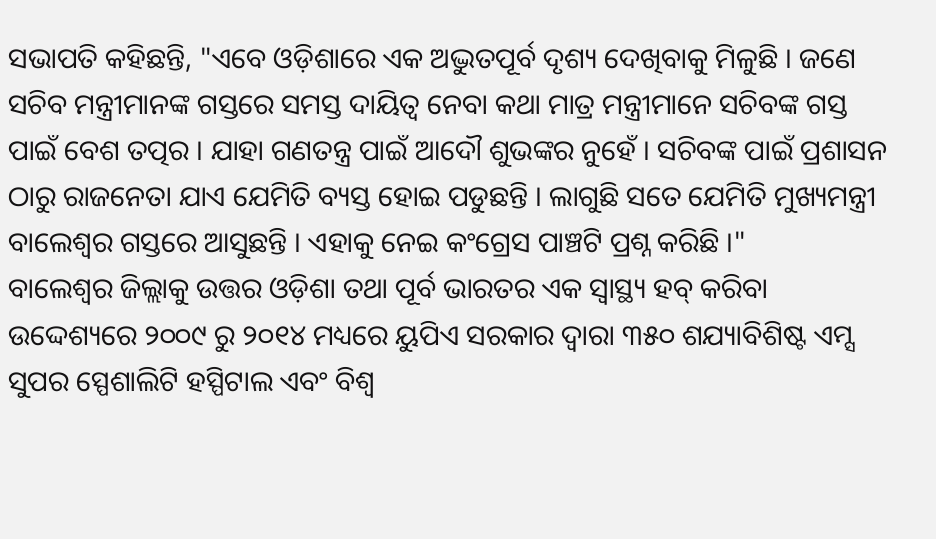ସଭାପତି କହିଛନ୍ତି, "ଏବେ ଓଡ଼ିଶାରେ ଏକ ଅଦ୍ଭୁତପୂର୍ବ ଦୃଶ୍ୟ ଦେଖିବାକୁ ମିଳୁଛି । ଜଣେ ସଚିବ ମନ୍ତ୍ରୀମାନଙ୍କ ଗସ୍ତରେ ସମସ୍ତ ଦାୟିତ୍ୱ ନେବା କଥା ମାତ୍ର ମନ୍ତ୍ରୀମାନେ ସଚିବଙ୍କ ଗସ୍ତ ପାଇଁ ବେଶ ତତ୍ପର । ଯାହା ଗଣତନ୍ତ୍ର ପାଇଁ ଆଦୌ ଶୁଭଙ୍କର ନୁହେଁ । ସଚିବଙ୍କ ପାଇଁ ପ୍ରଶାସନ ଠାରୁ ରାଜନେତା ଯାଏ ଯେମିତି ବ୍ୟସ୍ତ ହୋଇ ପଡୁଛନ୍ତି । ଲାଗୁଛି ସତେ ଯେମିତି ମୁଖ୍ୟମନ୍ତ୍ରୀ ବାଲେଶ୍ଵର ଗସ୍ତରେ ଆସୁଛନ୍ତି । ଏହାକୁ ନେଇ କଂଗ୍ରେସ ପାଞ୍ଚଟି ପ୍ରଶ୍ନ କରିଛି ।"
ବାଲେଶ୍ଵର ଜିଲ୍ଲାକୁ ଉତ୍ତର ଓଡ଼ିଶା ତଥା ପୂର୍ବ ଭାରତର ଏକ ସ୍ବାସ୍ଥ୍ୟ ହବ୍ କରିବା ଉଦ୍ଦେଶ୍ୟରେ ୨୦୦୯ ରୁ ୨୦୧୪ ମଧ୍ୟରେ ୟୁପିଏ ସରକାର ଦ୍ଵାରା ୩୫୦ ଶଯ୍ୟାବିଶିଷ୍ଟ ଏମ୍ସ ସୁପର ସ୍ପେଶାଲିଟି ହସ୍ପିଟାଲ ଏବଂ ବିଶ୍ବ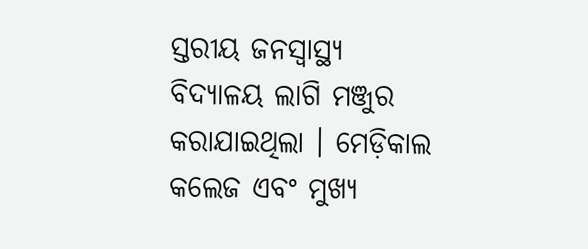ସ୍ତରୀୟ ଜନସ୍ବାସ୍ଥ୍ୟ ବିଦ୍ୟାଳୟ ଲାଗି ମଞ୍ଜୁର କରାଯାଇଥିଲା । ମେଡ଼ିକାଲ କଲେଜ ଏବଂ ମୁଖ୍ୟ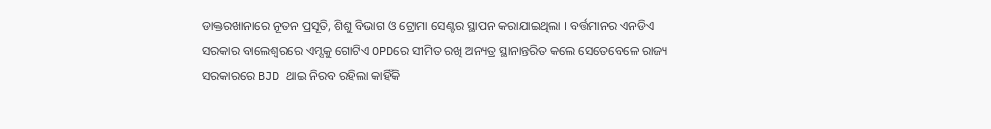ଡାକ୍ତରଖାନାରେ ନୂତନ ପ୍ରସୂତି, ଶିଶୁ ବିଭାଗ ଓ ଟ୍ରୋମା ସେଣ୍ଟର ସ୍ଥାପନ କରାଯାଇଥିଲା । ବର୍ତ୍ତମାନର ଏନଡିଏ ସରକାର ବାଲେଶ୍ବରରେ ଏମ୍ସକୁ ଗୋଟିଏ OPDରେ ସୀମିତ ରଖି ଅନ୍ୟତ୍ର ସ୍ଥାନାନ୍ତରିତ କଲେ ସେତେବେଳେ ରାଜ୍ୟ ସରକାରରେ BJD ଥାଇ ନିରବ ରହିଲା କାହିଁକି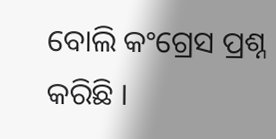ବୋଲି କଂଗ୍ରେସ ପ୍ରଶ୍ନ କରିଛି ।